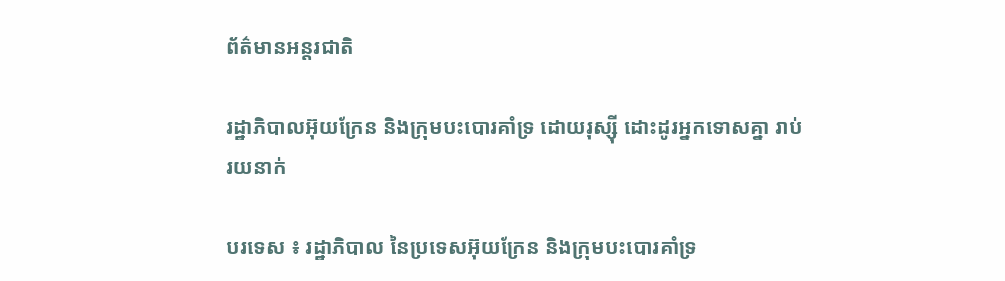ព័ត៌មានអន្តរជាតិ

រដ្ឋាភិបាលអ៊ុយក្រែន និងក្រុមបះបោរគាំទ្រ ដោយរុស្ស៊ី ដោះដូរអ្នកទោសគ្នា រាប់រយនាក់

បរទេស ៖ រដ្ឋាភិបាល នៃប្រទេសអ៊ុយក្រែន និងក្រុមបះបោរគាំទ្រ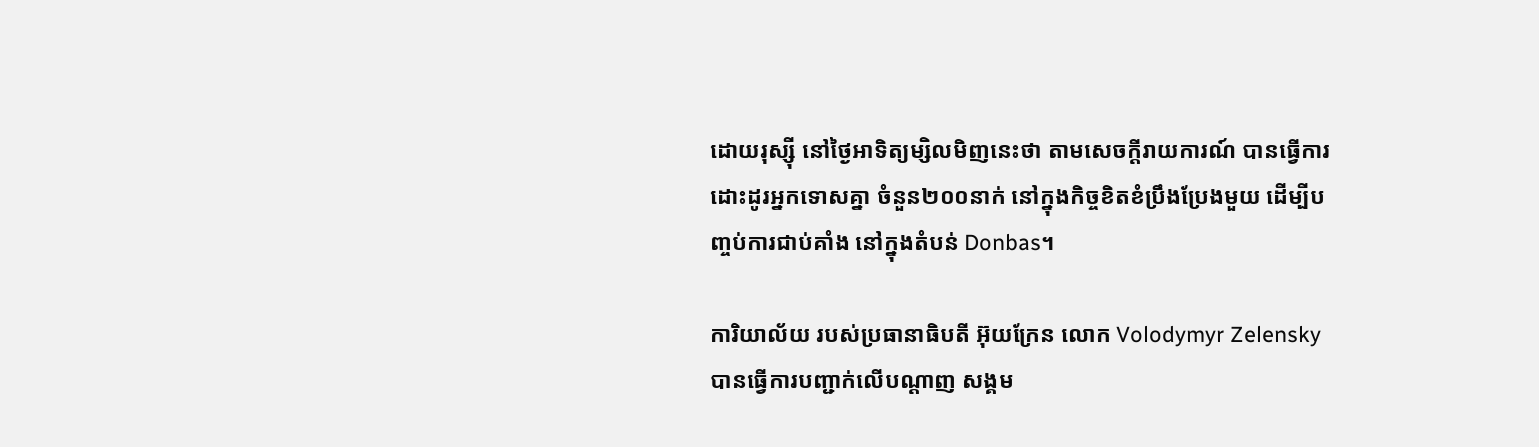ដោយរុស្ស៊ី នៅថ្ងៃអាទិត្យម្សិលមិញនេះថា តាមសេចក្តីរាយការណ៍ បានធ្វើការដោះដូរអ្នកទោសគ្នា ចំនួន២០០នាក់ នៅក្នុងកិច្ចខិតខំប្រឹងប្រែងមួយ ដើម្បីបញ្ចប់ការជាប់គាំង នៅក្នុងតំបន់ Donbas។

ការិយាល័យ របស់ប្រធានាធិបតី អ៊ុយក្រែន លោក Volodymyr Zelensky បានធ្វើការបញ្ជាក់លើបណ្ដាញ សង្គម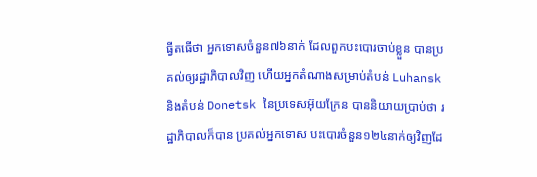ធ្វីតធើថា អ្នកទោសចំនួន៧៦នាក់ ដែលពួកបះបោរចាប់ខ្លួន បានប្រគល់ឲ្យរដ្ឋាភិបាលវិញ ហើយអ្នកតំណាងសម្រាប់តំបន់ Luhansk និងតំបន់ Donetsk នៃប្រទេសអ៊ុយក្រែន បាននិយាយប្រាប់ថា រដ្ឋាភិបាលក៏បាន ប្រគល់អ្នកទោស បះបោរចំនួន១២៤នាក់ឲ្យវិញដែ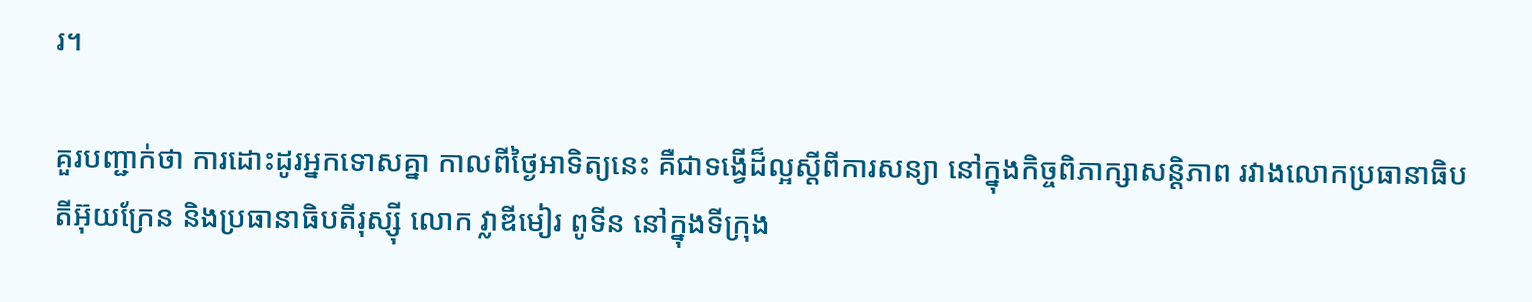រ។

គួរបញ្ជាក់ថា ការដោះដូរអ្នកទោសគ្នា កាលពីថ្ងៃអាទិត្យនេះ គឺជាទង្វើដ៏ល្អស្តីពីការសន្យា នៅក្នុងកិច្ចពិភាក្សាសន្តិភាព រវាងលោកប្រធានាធិបតីអ៊ុយក្រែន និងប្រធានាធិបតីរុស្ស៊ី លោក វ្លាឌីមៀរ ពូទីន នៅក្នុងទីក្រុង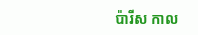ប៉ារីស កាល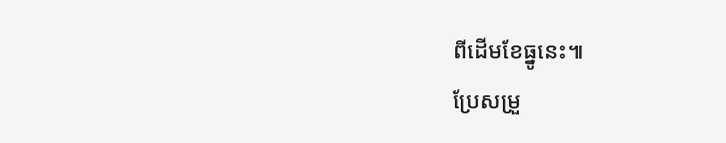ពីដើមខែធ្នូនេះ៕
ប្រែសម្រួ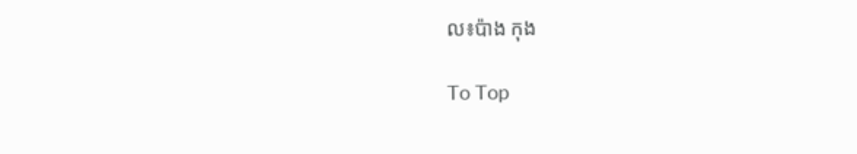ល៖ប៉ាង កុង

To Top